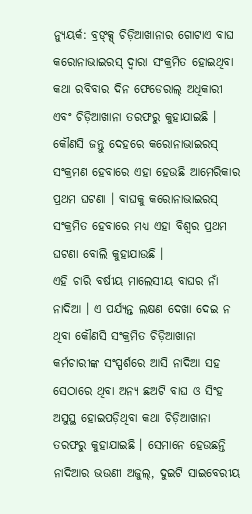ନ୍ୟୁୟର୍କ: ବ୍ରଙ୍କ୍ସ୍ ଚିଡ଼ିଆଖାନାର ଗୋଟାଏ ବାଘ କରୋନାଭାଇରସ୍ ଦ୍ୱାରା ସଂକ୍ରମିତ ହୋଇଥିବା କଥା ରବିବାର ଦିନ ଫେଡେରାଲ୍ ଅଧିକାରୀ ଏବଂ ଚିଡ଼ିଆଖାନା ତରଫରୁ କୁହାଯାଇଛି । କୌଣସି ଜନ୍ତୁ ଦେହରେ କରୋନାଭାଇରସ୍ ସଂକ୍ରମଣ ହେବାରେ ଏହା ହେଉଛି ଆମେରିକାର ପ୍ରଥମ ଘଟଣା । ବାଘକୁ କରୋନାଭାଇରସ୍ ସଂକ୍ରମିତ ହେବାରେ ମଧ୍ୟ ଏହା ବିଶ୍ୱର ପ୍ରଥମ ଘଟଣା ବୋଲି କୁହାଯାଉଛି ।
ଏହି ଚାରି ବର୍ଷୀୟ ମାଲେସୀୟ ବାଘର ନାଁ ନାଦିଆ । ଏ ପର୍ଯ୍ୟନ୍ତ ଲକ୍ଷଣ ଦେଖା ଦେଇ ନ ଥିବା କୌଣସି ସଂକ୍ରମିତ ଚିଡ଼ିଆଖାନା କର୍ମଚାରୀଙ୍କ ସଂସ୍ପର୍ଶରେ ଆସି ନାଦିଆ ସହ ସେଠାରେ ଥିବା ଅନ୍ୟ ଛଅଟି ବାଘ ଓ ସିଂହ ଅସୁସ୍ଥ ହୋଇପଡ଼ିଥିବା କଥା ଚିଡ଼ିଆଖାନା ତରଫରୁ କୁହାଯାଇଛି । ସେମାନେ ହେଉଛନ୍ତି ନାଦିଆର ଭଉଣୀ ଅଜୁଲ୍, ଦୁଇଟି ସାଇବେରୀୟ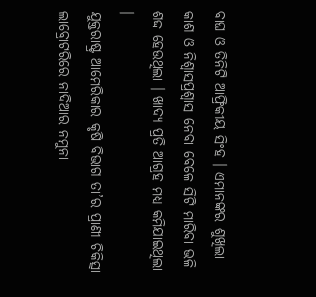ବାଘ ଓ ତିନିଟି ଆଫ୍ରିକୀୟ ସିଂହ । ଏମାନଙ୍କର ଶୁଖିଲା କାଶ ଓ ନିଶ୍ୱାସପ୍ରଶ୍ୱାସ ନେବା ବେଳେ ସିଟି ମାରିବା ଭଳି ଶଦ୍ଦ ହେଉଥିଲା । ଖାଦ୍ୟ ପ୍ରତି ଆଗ୍ରହ ମଧ୍ୟ କମିଯାଇଥିଲା ।
ଯୁକ୍ତରାଷ୍ଟ୍ର ଆମେରିକାର କୃଷି ବିଭାଗ ତା’ର ପ୍ରାଣୀ ଚିକିତ୍ସା ଲାବ୍ରୋଟରିରେ ନାଦିଆର ନମୁନା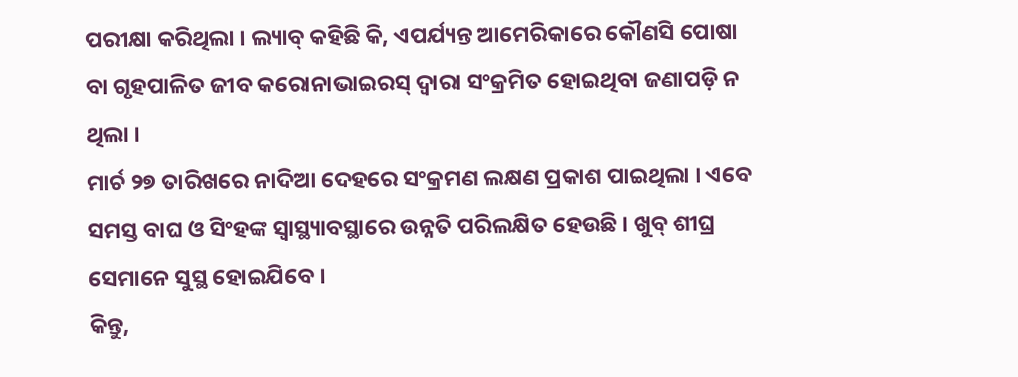ପରୀକ୍ଷା କରିଥିଲା । ଲ୍ୟାବ୍ କହିଛି କି, ଏପର୍ଯ୍ୟନ୍ତ ଆମେରିକାରେ କୌଣସି ପୋଷା ବା ଗୃହପାଳିତ ଜୀବ କରୋନାଭାଇରସ୍ ଦ୍ୱାରା ସଂକ୍ରମିତ ହୋଇଥିବା ଜଣାପଡ଼ି ନ ଥିଲା ।
ମାର୍ଚ ୨୭ ତାରିଖରେ ନାଦିଆ ଦେହରେ ସଂକ୍ରମଣ ଲକ୍ଷଣ ପ୍ରକାଶ ପାଇଥିଲା । ଏବେ ସମସ୍ତ ବାଘ ଓ ସିଂହଙ୍କ ସ୍ୱାସ୍ଥ୍ୟାବସ୍ଥାରେ ଉନ୍ନତି ପରିଲକ୍ଷିତ ହେଉଛି । ଖୁବ୍ ଶୀଘ୍ର ସେମାନେ ସୁସ୍ଥ ହୋଇଯିବେ ।
କିନ୍ତୁ,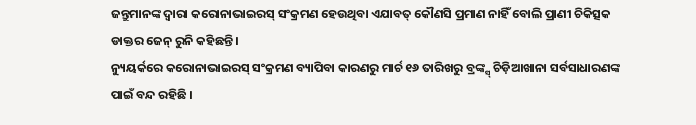ଜନ୍ତୁମାନଙ୍କ ଦ୍ୱାରା କରୋନାଭାଇରସ୍ ସଂକ୍ରମଣ ହେଉଥିବା ଏଯାବତ୍ କୌଣସି ପ୍ରମାଣ ନାହିଁ ବୋଲି ପ୍ରାଣୀ ଚିକିତ୍ସକ ଡାକ୍ତର ଜେନ୍ ରୁନି କହିଛନ୍ତି ।
ନ୍ୟୁୟର୍କରେ କରୋନାଭାଇରସ୍ ସଂକ୍ରମଣ ବ୍ୟାପିବା କାରଣରୁ ମାର୍ଚ ୧୬ ତାରିଖରୁ ବ୍ରଙ୍କ୍ସ୍ ଚିଡ଼ିଆଖାନା ସର୍ବସାଧାରଣଙ୍କ ପାଇଁ ବନ୍ଦ ରହିଛି ।